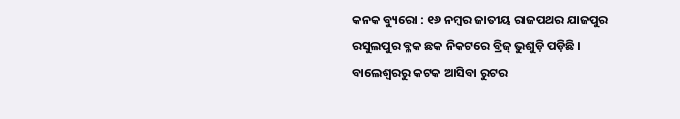କନକ ବ୍ୟୁରୋ : ୧୬ ନମ୍ବର ଜାତୀୟ ରାଜପଥର ଯାଜପୁର ରସୁଲପୁର ବ୍ଳକ ଛକ ନିକଟରେ ବ୍ରିଜ୍ ଭୁଶୁଡ଼ି ପଡ଼ିଛି । ବାଲେଶ୍ୱରରୁ କଟକ ଆସିବା ରୁଟର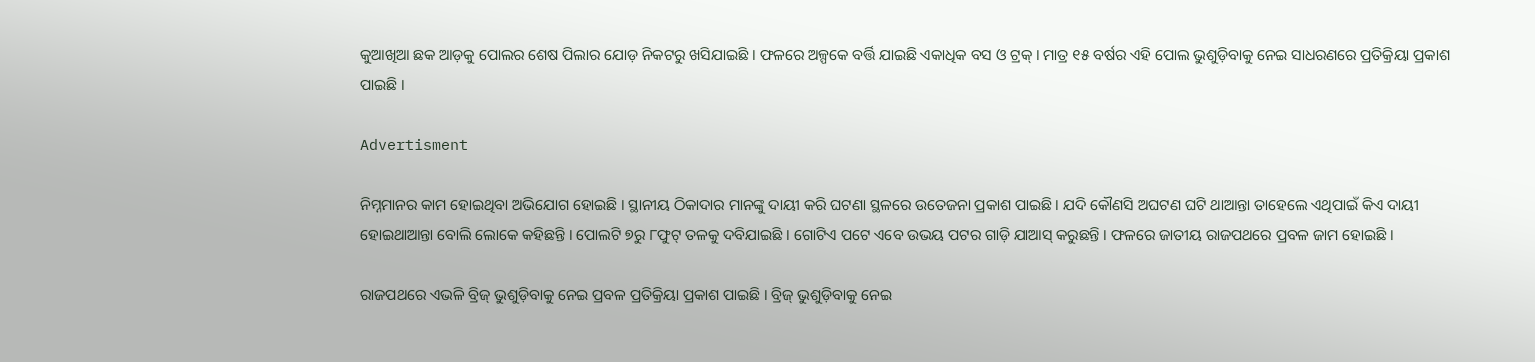କୁଆଖିଆ ଛକ ଆଡ଼କୁ ପୋଲର ଶେଷ ପିଲାର ଯୋଡ଼ ନିକଟରୁ ଖସିଯାଇଛି । ଫଳରେ ଅଳ୍ପକେ ବର୍ତ୍ତି ଯାଇଛି ଏକାଧିକ ବସ ଓ ଟ୍ରକ୍ । ମାତ୍ର ୧୫ ବର୍ଷର ଏହି ପୋଲ ଭୁଶୁଡ଼ିବାକୁ ନେଇ ସାଧରଣରେ ପ୍ରତିକ୍ରିୟା ପ୍ରକାଶ ପାଇଛି ।

Advertisment

ନିମ୍ନମାନର କାମ ହୋଇଥିବା ଅଭିଯୋଗ ହୋଇଛି । ସ୍ଥାନୀୟ ଠିକାଦାର ମାନଙ୍କୁ ଦାୟୀ କରି ଘଟଣା ସ୍ଥଳରେ ଉତେଜନା ପ୍ରକାଶ ପାଇଛି । ଯଦି କୌଣସି ଅଘଟଣ ଘଟି ଥାଆନ୍ତା ତାହେଲେ ଏଥିପାଇଁ କିଏ ଦାୟୀ ହୋଇଥାଆନ୍ତା ବୋଲି ଲୋକେ କହିଛନ୍ତି । ପୋଲଟି ୭ରୁ ୮ଫୁଟ୍ ତଳକୁ ଦବିଯାଇଛି । ଗୋଟିଏ ପଟେ ଏବେ ଉଭୟ ପଟର ଗାଡ଼ି ଯାଆସ୍ କରୁଛନ୍ତି । ଫଳରେ ଜାତୀୟ ରାଜପଥରେ ପ୍ରବଳ ଜାମ ହୋଇଛି ।

ରାଜପଥରେ ଏଭଳି ବ୍ରିଜ୍ ଭୁଶୁଡ଼ିବାକୁ ନେଇ ପ୍ରବଳ ପ୍ରତିକ୍ରିୟା ପ୍ରକାଶ ପାଇଛି । ବ୍ରିଜ୍ ଭୁଶୁଡ଼ିବାକୁ ନେଇ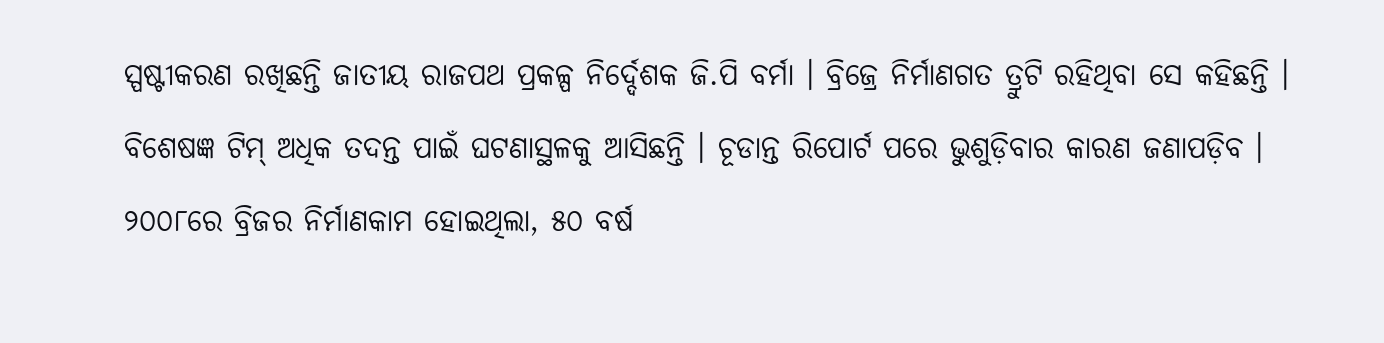ସ୍ପଷ୍ଟୀକରଣ ରଖିଛନ୍ତି ଜାତୀୟ ରାଜପଥ ପ୍ରକଳ୍ପ ନିର୍ଦ୍ଦେଶକ ଜି.ପି ବର୍ମା । ବ୍ରିଜ୍ରେ ନିର୍ମାଣଗତ ତ୍ରୁଟି ରହିଥିବା ସେ କହିଛନ୍ତି । ବିଶେଷଜ୍ଞ ଟିମ୍ ଅଧିକ ତଦନ୍ତ ପାଇଁ ଘଟଣାସ୍ଥଳକୁ ଆସିଛନ୍ତି । ଚୂଡାନ୍ତ ରିପୋର୍ଟ ପରେ ଭୁଶୁଡ଼ିବାର କାରଣ ଜଣାପଡ଼ିବ । ୨୦୦୮ରେ ବ୍ରିଜର ନିର୍ମାଣକାମ ହୋଇଥିଲା, ୫୦ ବର୍ଷ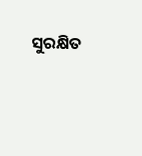ସୁରକ୍ଷିତ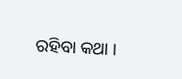ରହିବା କଥା ।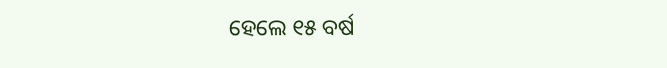ହେଲେ ୧୫ ବର୍ଷ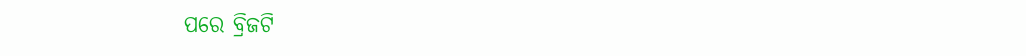ପରେ ବ୍ରିଜଟି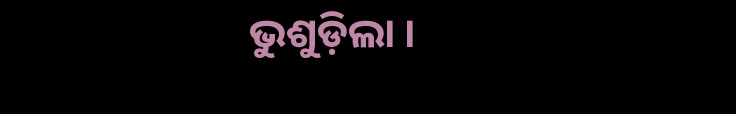ଭୁଶୁଡ଼ିଲା ।